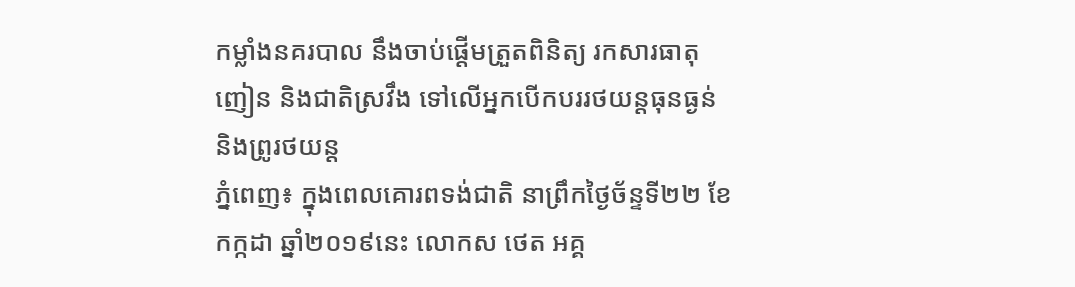កម្លាំងនគរបាល នឹងចាប់ផ្ដើមត្រួតពិនិត្យ រកសារធាតុញៀន និងជាតិស្រវឹង ទៅលើអ្នកបើកបររថយន្តធុនធ្ងន់ និងព្រូរថយន្ត
ភ្នំពេញ៖ ក្នុងពេលគោរពទង់ជាតិ នាព្រឹកថ្ងៃច័ន្ទទី២២ ខែកក្កដា ឆ្នាំ២០១៩នេះ លោកស ថេត អគ្គ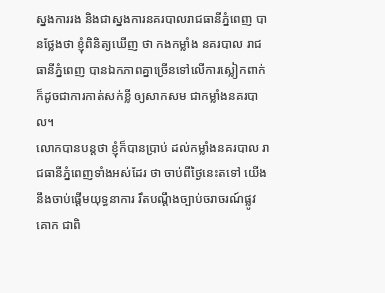ស្នងការរង និងជាស្នងការនគរបាលរាជធានីភ្នំពេញ បានថ្លែងថា ខ្ញុំពិនិត្យឃើញ ថា កងកម្លាំង នគរបាល រាជធានីភ្នំពេញ បានឯកភាពគ្នាច្រើនទៅលើការស្លៀកពាក់ ក៏ដូចជាការកាត់សក់ខ្លី ឲ្យសាកសម ជាកម្លាំងនគរបាល។
លោកបានបន្តថា ខ្ញុំក៏បានប្រាប់ ដល់កម្លាំងនគរបាល រាជធានីភ្នំពេញទាំងអស់ដែរ ថា ចាប់ពីថ្ងៃនេះតទៅ យើងនឹងចាប់ផ្ដើមយុទ្ធនាការ រឹតបណ្ដឹងច្បាប់ចរាចរណ៍ផ្លូវគោក ជាពិ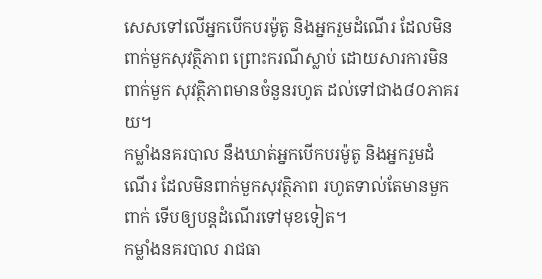សេសទៅលើអ្នកបើកបរម៉ូតូ និងអ្នករួមដំណើរ ដែលមិនពាក់មួកសុវត្ថិភាព ព្រោះករណីស្លាប់ ដោយសារការមិនពាក់មួក សុវត្ថិភាពមានចំនួនរហូត ដល់ទៅជាង៨០ភាគរយ។
កម្លាំងនគរបាល នឹងឃាត់អ្នកបើកបរម៉ូតូ និងអ្នករួមដំណើរ ដែលមិនពាក់មួកសុវត្ថិភាព រហូតទាល់តែមានមួកពាក់ ទើបឲ្យបន្តដំណើរទៅមុខទៀត។
កម្លាំងនគរបាល រាជធា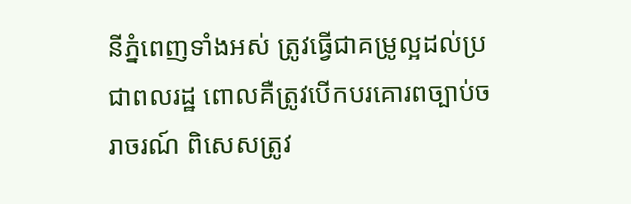នីភ្នំពេញទាំងអស់ ត្រូវធ្វើជាគម្រូល្អដល់ប្រជាពលរដ្ឋ ពោលគឺត្រូវបើកបរគោរពច្បាប់ចរាចរណ៍ ពិសេសត្រូវ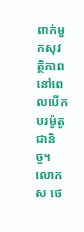ពាក់មួកសុវត្ថិភាព នៅពេលបើកបរម៉ូតូជានិច្ច។
លោកស ថេ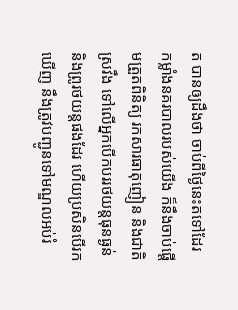ត បានឲ្យដឹងថា ចាប់ពីថ្ងៃនេះតទៅដែរ កម្លាំងនគរបាលរបស់យើង ក៏នឹងចាប់ផ្ដើមត្រួតពិនិត្យ រកសារធាតុញៀន និងជាតិស្រវឹង ទៅលើអ្នកបើកបររថយន្តធុនធ្ងន់ និងព្រូរថយន្តផងដែរ ហើយប្រសិនបើរកឃើញ នឹងត្រូវបញ្ជូនទៅមណ្ឌលអប់រំ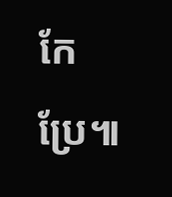កែប្រែ៕